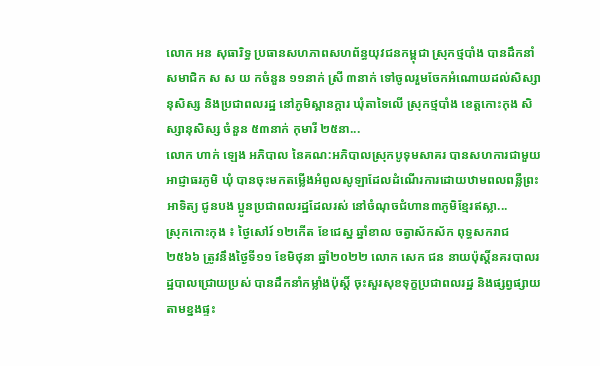លោក អន សុធារិទ្ធ ប្រធានសហភាពសហព័ន្ធយុវជនកម្ពុជា ស្រុកថ្មបាំង បានដឹកនាំ សមាជិក ស ស យ កចំនួន ១១នាក់ ស្រី ៣នាក់ ទៅចូលរួមចែកអំណោយដល់សិស្សានុសិស្ស និងប្រជាពលរដ្ឋ នៅភូមិស្ពានក្តារ ឃុំតាទៃលើ ស្រុកថ្មបាំង ខេត្តកោះកុង សិស្សានុសិស្ស ចំនួន ៥៣នាក់ កុមារី ២៥នា...
លោក ហាក់ ឡេង អភិបាល នៃគណ:អភិបាលស្រុកបូទុមសាគរ បានសហការជាមួយអាជ្ញាធរភូមិ ឃុំ បានចុះមកតម្លើងអំពូលសូឡាដែលដំណើរការដោយឋាមពលពន្លឺព្រះអាទិត្យ ជូនបង ប្អូនប្រជាពលរដ្ឋដែលរស់ នៅចំណុចជំហាន៣ភូមិខ្មែរឥស្លា...
ស្រុកកោះកុង ៖ ថ្ងៃសៅរ៍ ១២កើត ខែជេស្ឋ ឆ្នាំខាល ចត្វាស័កស័ក ពុទ្ធសករាជ ២៥៦៦ ត្រូវនឹងថ្ងៃទី១១ ខែមិថុនា ឆ្នាំ២០២២ លោក សេក ជន នាយប៉ុស្តិ៍នគរបាលរដ្ឋបាលជ្រោយប្រស់ បានដឹកនាំកម្លាំងប៉ុស្តិ៍ ចុះសួរសុខទុក្ខប្រជាពលរដ្ឋ និងផ្សព្វផ្សាយតាមខ្នងផ្ទះ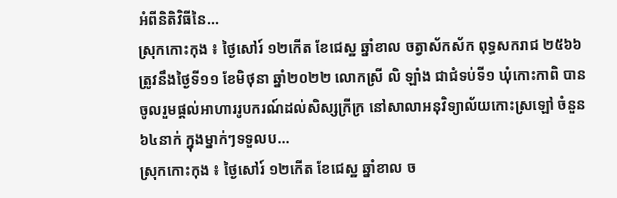អំពីនិតិវិធីនៃ...
ស្រុកកោះកុង ៖ ថ្ងៃសៅរ៍ ១២កើត ខែជេស្ឋ ឆ្នាំខាល ចត្វាស័កស័ក ពុទ្ធសករាជ ២៥៦៦ ត្រូវនឹងថ្ងៃទី១១ ខែមិថុនា ឆ្នាំ២០២២ លោកស្រី លិ ឡាំង ជាជំទប់ទី១ ឃុំកោះកាពិ បានចូលរួមផ្ដល់អាហាររូបករណ៍ដល់សិស្សក្រីក្រ នៅសាលាអនុវិទ្យាល័យកោះស្រឡៅ ចំនួន ៦៤នាក់ ក្នុងម្នាក់ៗទទួលប...
ស្រុកកោះកុង ៖ ថ្ងៃសៅរ៍ ១២កើត ខែជេស្ឋ ឆ្នាំខាល ច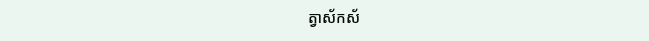ត្វាស័កស័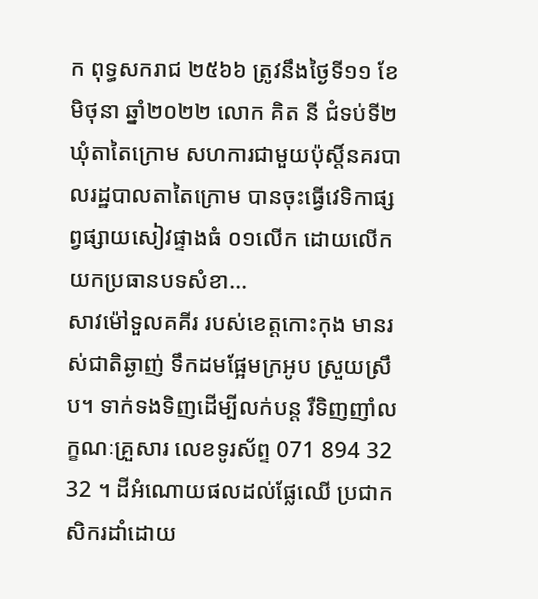ក ពុទ្ធសករាជ ២៥៦៦ ត្រូវនឹងថ្ងៃទី១១ ខែមិថុនា ឆ្នាំ២០២២ លោក គិត នី ជំទប់ទី២ឃុំតាតៃក្រោម សហការជាមួយប៉ុស្តិ៍នគរបាលរដ្ឋបាលតាតៃក្រោម បានចុះធ្វើវេទិកាផ្សព្វផ្សាយសៀវផ្ទាងធំ ០១លើក ដោយលើកយកប្រធានបទសំខា...
សាវម៉ៅទួលគគីរ របស់ខេត្តកោះកុង មានរស់ជាតិឆ្ងាញ់ ទឹកដមផ្អែមក្រអូប ស្រួយស្រឹប។ ទាក់ទងទិញដើម្បីលក់បន្ត រឺទិញញាំលក្ខណៈគ្រួសារ លេខទូរស័ព្ទ 071 894 32 32 ។ ដីអំណោយផលដល់ផ្លែឈើ ប្រជាកសិករដាំដោយ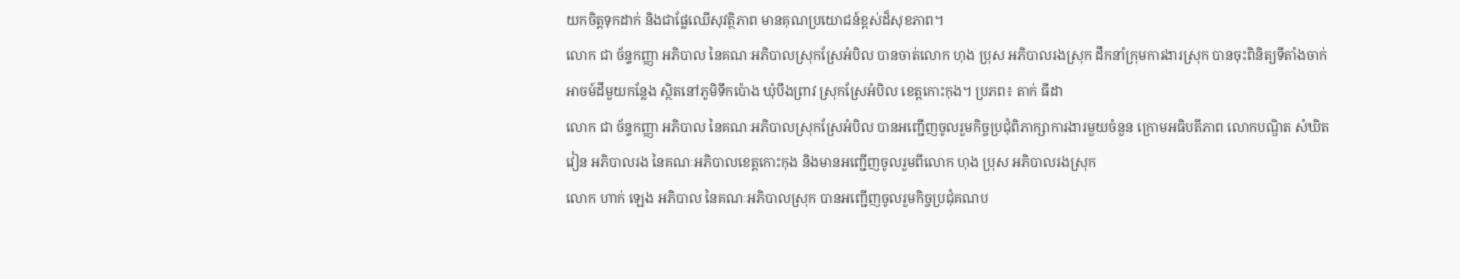យកចិត្តទុកដាក់ និងជាផ្លែឈើសុវត្ថិភាព មានគុណប្រយោជន៍ខ្ពស់ដ៏សុខភាព។
លោក ជា ច័ន្ទកញ្ញា អភិបាល នៃគណៈអភិបាលស្រុកស្រែអំបិល បានចាត់លោក ហុង ប្រុស អភិបាលរងស្រុក ដឹកនាំក្រុមការងារស្រុក បានចុះពិនិត្យទីតាំងចាក់អាចម៍ដីមួយកន្លែង ស្ថិតនៅភូមិទឹកប៉ោង ឃុំបឹងព្រាវ ស្រុកស្រែអំបិល ខេត្តកោះកុង។ ប្រភព៖ តាក់ ធីដា
លោក ជា ច័ន្ទកញ្ញា អភិបាល នៃគណៈអភិបាលស្រុកស្រែអំបិល បានអញ្ជើញចូលរួមកិច្ចប្រជុំពិភាក្សាការងារមួយចំនួន ក្រោមអធិបតីភាព លោកបណ្ឌិត សំឃិត វៀន អភិបាលរង នៃគណៈអភិបាលខេត្តកោះកុង និងមានអញ្ជើញចូលរួមពីលោក ហុង ប្រុស អភិបាលរងស្រុក
លោក ហាក់ ឡេង អភិបាល នៃគណៈអភិបាលស្រុក បានអញ្ជើញចូលរួមកិច្ចប្រជុំគណប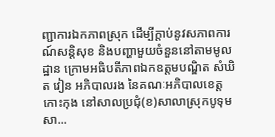ញ្ជាការឯកភាពស្រុក ដើម្បីក្តាប់នូវសភាពការណ៍សន្តិសុខ និងបញ្ហាមួយចំនួននៅតាមមូលដ្ឋាន ក្រោមអធិបតីភាពឯកឧត្តមបណ្ឌិត សំឃិត វៀន អភិបាលរង នៃគណៈអភិបាលខេត្តកោះកុង នៅសាលប្រជុំ(ខ)សាលាស្រុកបូទុមសា...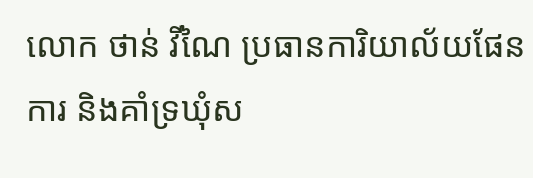លោក ថាន់ វីណៃ ប្រធានការិយាល័យផែនការ និងគាំទ្រឃុំស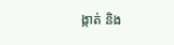ង្កាត់ និង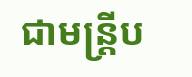ជាមន្រ្តីប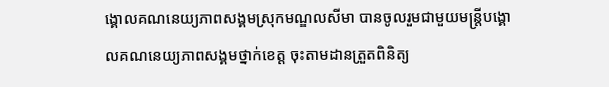ង្គោលគណនេយ្យភាពសង្គមស្រុកមណ្ឌលសីមា បានចូលរួមជាមួយមន្រ្តីបង្គោលគណនេយ្យភាពសង្គមថ្នាក់ខេត្ត ចុះតាមដានត្រួតពិនិត្យ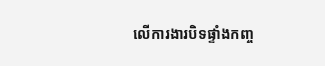លើការងារបិទផ្ទាំងកញ្ច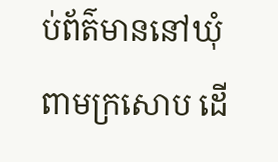ប់ព័ត៌មាននៅឃុំពាមក្រសោប ដើ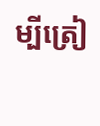ម្បីត្រៀ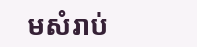មសំរាប់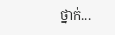ថ្នាក់...